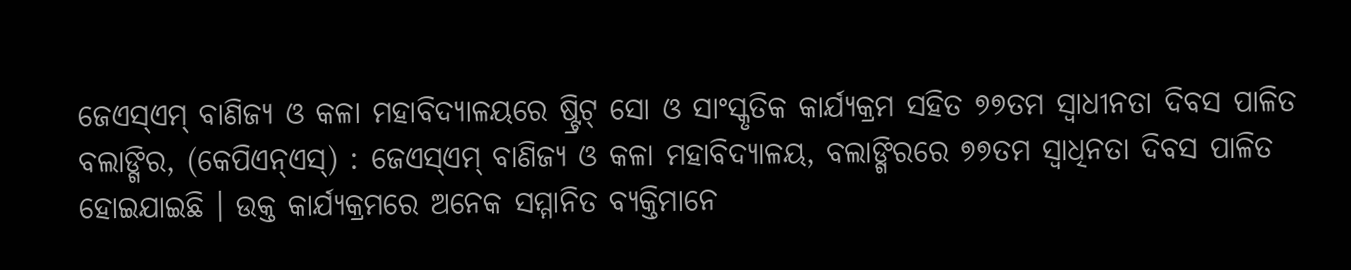ଜେଏସ୍ଏମ୍ ବାଣିଜ୍ୟ ଓ କଳା ମହାବିଦ୍ୟାଳୟରେ ଷ୍ଟ୍ରିଟ୍ ସୋ ଓ ସାଂସ୍କୃତିକ କାର୍ଯ୍ୟକ୍ରମ ସହିତ ୭୭ତମ ସ୍ୱାଧୀନତା ଦିବସ ପାଳିତ
ବଲାଙ୍ଗିର, (କେପିଏନ୍ଏସ୍) : ଜେଏସ୍ଏମ୍ ବାଣିଜ୍ୟ ଓ କଳା ମହାବିଦ୍ୟାଳୟ, ବଲାଙ୍ଗିରରେ ୭୭ତମ ସ୍ୱାଧିନତା ଦିବସ ପାଳିତ ହୋଇଯାଇଛି । ଉକ୍ତ କାର୍ଯ୍ୟକ୍ରମରେ ଅନେକ ସମ୍ମାନିତ ବ୍ୟକ୍ତିମାନେ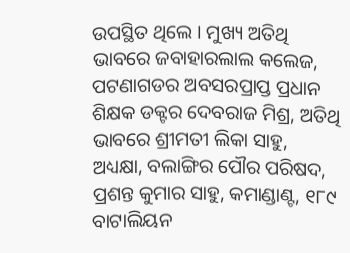ଉପସ୍ଥିତ ଥିଲେ । ମୁଖ୍ୟ ଅତିଥି ଭାବରେ ଜବାହାରଲାଲ କଲେଜ, ପଟଣାଗଡର ଅବସରପ୍ରାପ୍ତ ପ୍ରଧାନ ଶିକ୍ଷକ ଡକ୍ଟର ଦେବରାଜ ମିଶ୍ର, ଅତିଥି ଭାବରେ ଶ୍ରୀମତୀ ଲିକା ସାହୁ, ଅଧ୍ୟକ୍ଷା, ବଲାଙ୍ଗିର ପୌର ପରିଷଦ, ପ୍ରଶନ୍ତ କୁମାର ସାହୁ, କମାଣ୍ଡାଣ୍ଟ, ୧୮୯ ବାଟାଲିୟନ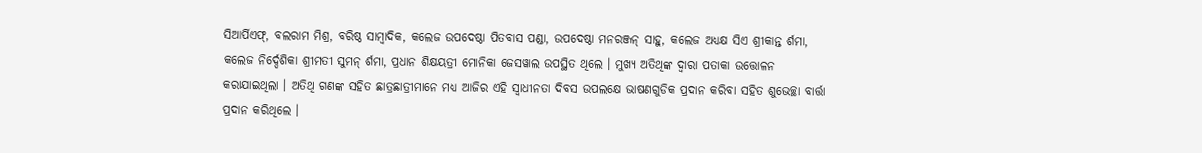ସିଆର୍ପିଏଫ୍, ବଲରାମ ମିଶ୍ର, ବରିଷ୍ଠ ସାମ୍ବାଦିକ, କଲେଜ ଉପଦେଷ୍ଠା ପିତବାସ ପଣ୍ଡା, ଉପଦେଷ୍ଠା ମନରଞ୍ଜନ୍ ସାହୁ, କଲେଜ ଅଧ୍ୟକ୍ଷ ସିଏ ଶ୍ରୀକାନ୍ତ ର୍ଶମା, କଲେଜ ନିର୍ଦ୍ଦେଶିକା ଶ୍ରୀମତୀ ସୁମନ୍ ର୍ଶମା, ପ୍ରଧାନ ଶିକ୍ଷୟତ୍ରୀ ମୋନିକା ଜେସୱାଲ ଉପସ୍ଥିତ ଥିଲେ । ମୁଖ୍ୟ ଅତିଥିଙ୍କ ଦ୍ୱାରା ପତାକା ଉତ୍ତୋଳନ କରାଯାଇଥିଲା । ଅତିଥି ଗଣଙ୍କ ସହିତ ଛାତ୍ରଛାତ୍ରୀମାନେ ମଧ୍ୟ ଆଜିର ଏହି ସ୍ୱାଧୀନତା ଦିବସ ଉପଲକ୍ଷେ ଭାଷଣଗୁଡିକ ପ୍ରଦାନ କରିବା ସହିତ ଶୁଭେଚ୍ଛା ବାର୍ତ୍ତା ପ୍ରଦାନ କରିଥିଲେ ।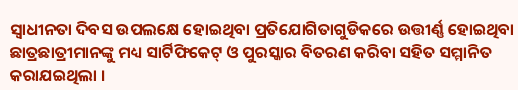ସ୍ୱାଧୀନତା ଦିବସ ଉପଲକ୍ଷେ ହୋଇଥିବା ପ୍ରତିଯୋଗିତାଗୁଡିକରେ ଉତ୍ତୀର୍ଣ୍ଣ ହୋଇଥିବା ଛାତ୍ରଛାତ୍ରୀମାନଙ୍କୁ ମଧ୍ୟ ସାର୍ଟିଫିକେଟ୍ ଓ ପୁରସ୍କାର ବିତରଣ କରିବା ସହିତ ସମ୍ମାନିତ କରାଯଇଥିଲା ।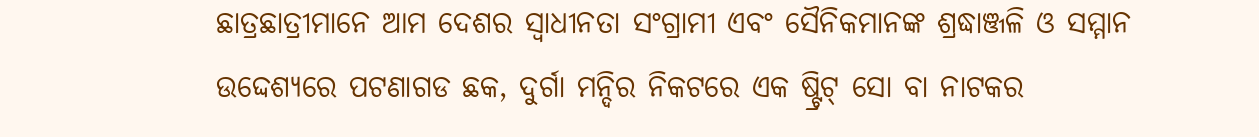ଛାତ୍ରଛାତ୍ରୀମାନେ ଆମ ଦେଶର ସ୍ୱାଧୀନତା ସଂଗ୍ରାମୀ ଏବଂ ସୈନିକମାନଙ୍କ ଶ୍ରଦ୍ଧାଞ୍ଜଳି ଓ ସମ୍ମାନ ଉଦ୍ଦେଶ୍ୟରେ ପଟଣାଗଡ ଛକ, ଦୁର୍ଗା ମନ୍ଦିର ନିକଟରେ ଏକ ଷ୍ଟ୍ରିଟ୍ ସୋ ବା ନାଟକର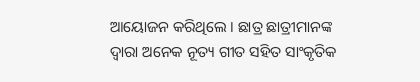ଆୟୋଜନ କରିଥିଲେ । ଛାତ୍ର ଛାତ୍ରୀମାନଙ୍କ ଦ୍ୱାରା ଅନେକ ନୂତ୍ୟ ଗୀତ ସହିତ ସାଂକୃତିକ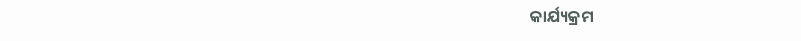କାର୍ଯ୍ୟକ୍ରମ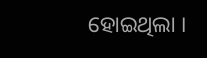ହୋଇଥିଲା ।